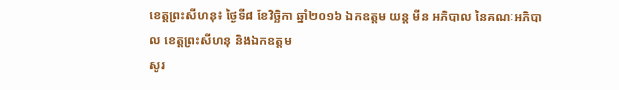ខេត្តព្រះសីហនុ៖ ថ្ងៃទី៨ ខែវិច្ឆិកា ឆ្នាំ២០១៦ ឯកឧត្តម យន្ត មីន អភិបាល នៃគណៈអភិបាល ខេត្តព្រះសីហនុ និងឯកឧត្តម
សូរ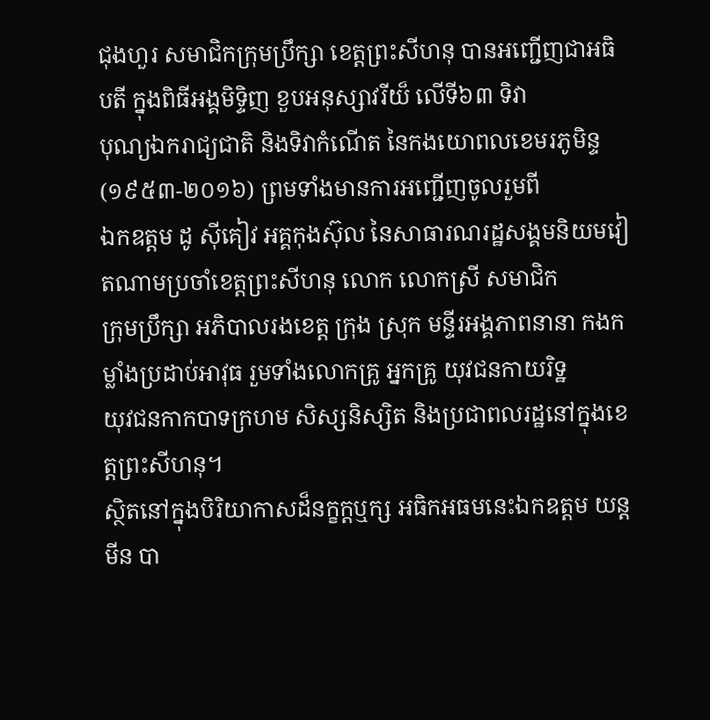ជុងហួរ សមាជិកក្រុមប្រឹក្សា ខេត្តព្រះសីហនុ បានអញ្ជើញជាអធិបតី ក្នុងពិធីអង្គមិទ្ទិញ ខួបអនុស្សាវរីយ៏ លើទី៦៣ ទិវា
បុណ្យឯករាជ្យជាតិ និងទិវាកំណើត នៃកងយោពលខេមរភូមិន្ទ (១៩៥៣-២០១៦) ព្រមទាំងមានការអញ្ជើញចូលរួមពី
ឯកឧត្តម ដូ ស៊ីគៀវ អគ្គកុងស៊ុល នៃសាធារណរដ្ឋសង្គមនិយមវៀតណាមប្រចាំខេត្តព្រះសីហនុ លោក លោកស្រី សមាជិក
ក្រុមប្រឹក្សា អភិបាលរងខេត្ត ក្រុង ស្រុក មន្ទីរអង្គភាពនានា កងកម្លាំងប្រដាប់អាវុធ រួមទាំងលោកគ្រូ អ្នកគ្រូ យុវជនកាយរិទ្ឋ
យុវជនកាកបាទក្រហម សិស្សនិស្សិត និងប្រជាពលរដ្ឋនៅក្នុងខេត្តព្រះសីហនុ។
ស្ថិតនៅក្នុងបិរិយាកាសដ៏នក្ខក្តឬក្ស អធិកអធមនេះឯកឧត្តម យន្ត មីន បា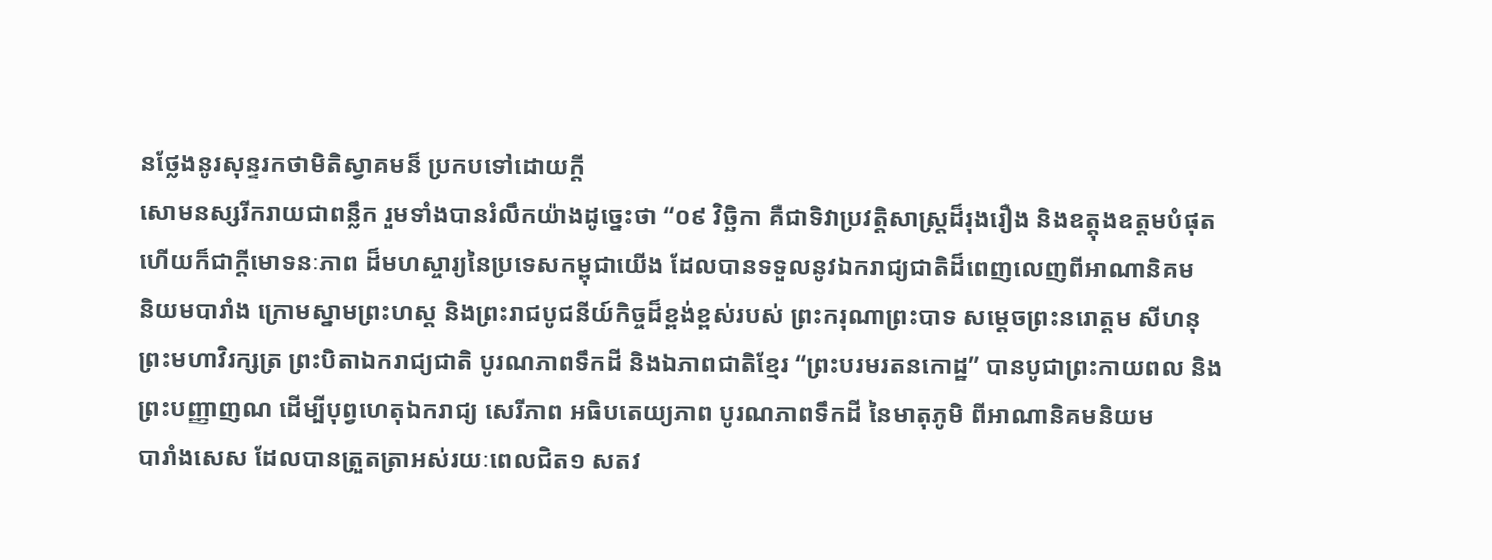នថ្លែងនូរសុន្ទរកថាមិតិស្វាគមន៏ ប្រកបទៅដោយក្តី
សោមនស្សរីករាយជាពន្លឹក រួមទាំងបានរំលឹកយ៉ាងដូច្នេះថា “០៩ វិច្ឆិកា គឺជាទិវាប្រវត្តិសាស្ត្រដ៏រុងរឿង និងឧត្តុងឧត្តមបំផុត
ហើយក៏ជាក្តីមោទនៈភាព ដ៏មហស្ចារ្យនៃប្រទេសកម្ពុជាយើង ដែលបានទទួលនូវឯករាជ្យជាតិដ៏ពេញលេញពីអាណានិគម
និយមបារាំង ក្រោមស្នាមព្រះហស្ត និងព្រះរាជបូជនីយ៍កិច្ចដ៏ខ្ពង់ខ្ពស់របស់ ព្រះករុណាព្រះបាទ សម្តេចព្រះនរោត្តម សីហនុ
ព្រះមហាវិរក្សត្រ ព្រះបិតាឯករាជ្យជាតិ បូរណភាពទឹកដី និងឯភាពជាតិខ្មែរ “ព្រះបរមរតនកោដ្ឋ” បានបូជាព្រះកាយពល និង
ព្រះបញ្ញាញណ ដើម្បីបុព្វហេតុឯករាជ្យ សេរីភាព អធិបតេយ្យភាព បូរណភាពទឹកដី នៃមាតុភូមិ ពីអាណានិគមនិយម
បារាំងសេស ដែលបានត្រួតត្រាអស់រយៈពេលជិត១ សតវ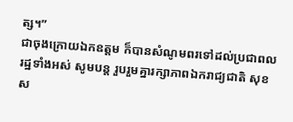ត្ស។”
ជាចុងក្រោយឯកឧត្តម ក៏បានសំណូមពរទៅដល់ប្រជាពលរដ្ឋទាំងអស់ សូមបន្ត រួបរួមគ្នារក្សាភាពឯករាជ្យជាតិ សុខស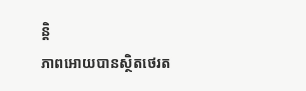ន្តិ
ភាពអោយបានស្ថិតថេរត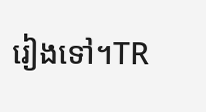រៀងទៅ។TR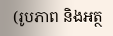(រូបភាព និងអត្ថ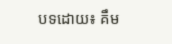បទដោយ៖ គឹម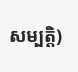សម្បត្តិ)